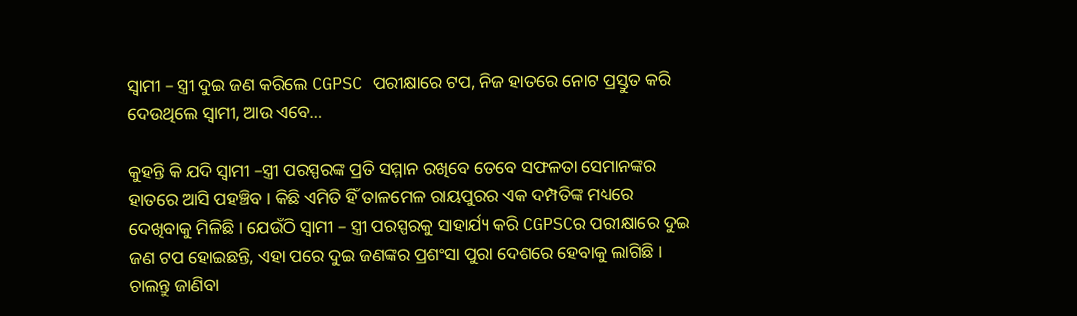ସ୍ଵାମୀ – ସ୍ତ୍ରୀ ଦୁଇ ଜଣ କରିଲେ CGPSC ପରୀକ୍ଷାରେ ଟପ, ନିଜ ହାତରେ ନୋଟ ପ୍ରସ୍ତୁତ କରି ଦେଉଥିଲେ ସ୍ଵାମୀ, ଆଉ ଏବେ…

କୁହନ୍ତି କି ଯଦି ସ୍ଵାମୀ –ସ୍ତ୍ରୀ ପରସ୍ପରଙ୍କ ପ୍ରତି ସମ୍ମାନ ରଖିବେ ତେବେ ସଫଳତା ସେମାନଙ୍କର ହାତରେ ଆସି ପହଞ୍ଚିବ । କିଛି ଏମିତି ହିଁ ତାଳମେଳ ରାୟପୁରର ଏକ ଦମ୍ପତିଙ୍କ ମଧ୍ୟରେ ଦେଖିବାକୁ ମିଳିଛି । ଯେଉଁଠି ସ୍ଵାମୀ – ସ୍ତ୍ରୀ ପରସ୍ପରକୁ ସାହାର୍ଯ୍ୟ କରି CGPSCର ପରୀକ୍ଷାରେ ଦୁଇ ଜଣ ଟପ ହୋଇଛନ୍ତି, ଏହା ପରେ ଦୁଇ ଜଣଙ୍କର ପ୍ରଶଂସା ପୁରା ଦେଶରେ ହେବାକୁ ଲାଗିଛି । ଚାଲନ୍ତୁ ଜାଣିବା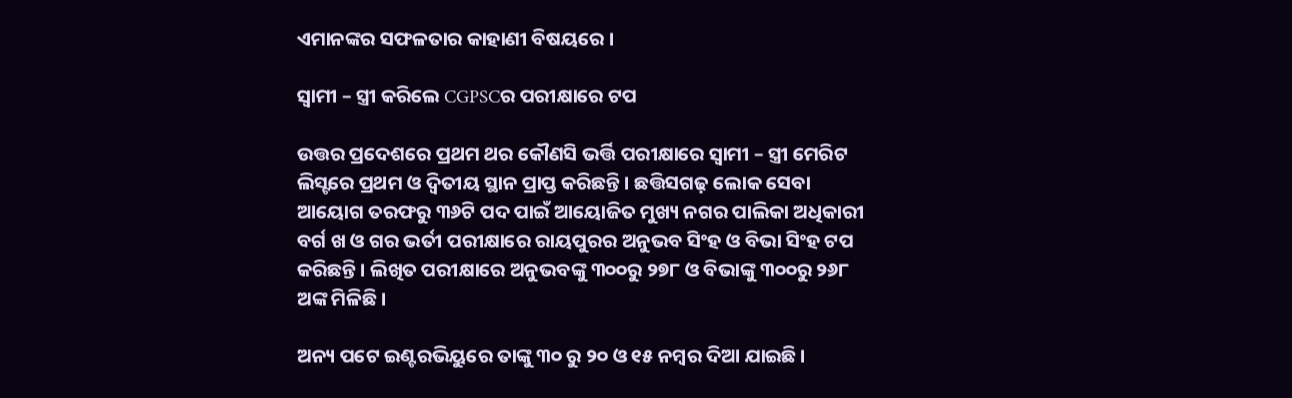ଏମାନଙ୍କର ସଫଳତାର କାହାଣୀ ବିଷୟରେ ।

ସ୍ଵାମୀ – ସ୍ତ୍ରୀ କରିଲେ CGPSCର ପରୀକ୍ଷାରେ ଟପ

ଉତ୍ତର ପ୍ରଦେଶରେ ପ୍ରଥମ ଥର କୌଣସି ଭର୍ତ୍ତି ପରୀକ୍ଷାରେ ସ୍ଵାମୀ – ସ୍ତ୍ରୀ ମେରିଟ ଲିସ୍ଟରେ ପ୍ରଥମ ଓ ଦ୍ଵିତୀୟ ସ୍ଥାନ ପ୍ରାପ୍ତ କରିଛନ୍ତି । ଛତ୍ତିସଗଢ଼ ଲୋକ ସେବା ଆୟୋଗ ତରଫରୁ ୩୬ଟି ପଦ ପାଇଁ ଆୟୋଜିତ ମୁଖ୍ୟ ନଗର ପାଲିକା ଅଧିକାରୀ ବର୍ଗ ଖ ଓ ଗର ଭର୍ତୀ ପରୀକ୍ଷାରେ ରାୟପୁରର ଅନୁଭବ ସିଂହ ଓ ବିଭା ସିଂହ ଟପ କରିଛନ୍ତି । ଲିଖିତ ପରୀକ୍ଷାରେ ଅନୁଭବଙ୍କୁ ୩୦୦ରୁ ୨୭୮ ଓ ବିଭାଙ୍କୁ ୩୦୦ରୁ ୨୬୮ ଅଙ୍କ ମିଳିଛି ।

ଅନ୍ୟ ପଟେ ଇଣ୍ଟରଭିୟୁରେ ତାଙ୍କୁ ୩୦ ରୁ ୨୦ ଓ ୧୫ ନମ୍ବର ଦିଆ ଯାଇଛି ।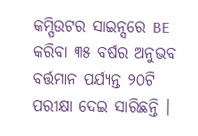କମ୍ପିଉଟର ସାଇନ୍ସରେ BE କରିବା ୩୫ ବର୍ଷର ଅନୁଭବ ବର୍ତ୍ତମାନ ପର୍ଯ୍ୟନ୍ତ ୨୦ଟି ପରୀକ୍ଷା ଦେଇ ସାରିଛନ୍ତି ।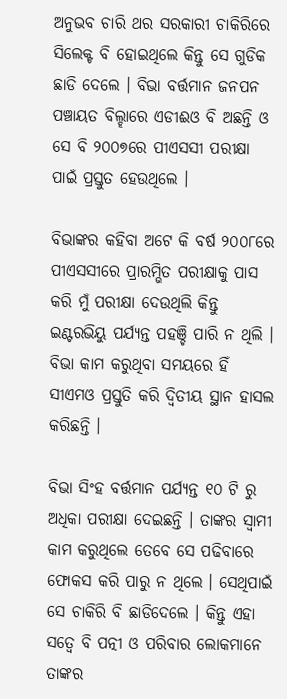ଅନୁଭବ ଚାରି ଥର ସରକାରୀ ଚାକିରିରେ ସିଲେକ୍ଟ ବି ହୋଇଥିଲେ କିନ୍ତୁ ସେ ଗୁଡିକ ଛାଡି ଦେଲେ । ବିଭା ବର୍ତ୍ତମାନ ଜନପନ ପଞ୍ଚାୟତ ବିଲ୍ହାରେ ଏଡୀଈଓ ବି ଅଛନ୍ତି ଓ ସେ ବି ୨୦୦୭ରେ ପୀଏସସୀ ପରୀକ୍ଷା ପାଇଁ ପ୍ରସ୍ତୁତ ହେଉଥିଲେ ।

ବିଭାଙ୍କର କହିବା ଅଟେ କି ବର୍ଷ ୨୦୦୮ରେ ପୀଏସସୀରେ ପ୍ରାରମ୍ଭିତ ପରୀକ୍ଷାକୁ ପାସ କରି ମୁଁ ପରୀକ୍ଷା ଦେଉଥିଲି କିନ୍ତୁ ଇଣ୍ଟରଭିୟୁ ପର୍ଯ୍ୟନ୍ତ ପହଞ୍ଚି ପାରି ନ ଥିଲି । ବିଭା କାମ କରୁଥିବା ସମୟରେ ହିଁ ସୀଏମଓ ପ୍ରସ୍ତୁତି କରି ଦ୍ଵିତୀୟ ସ୍ଥାନ ହାସଲ କରିଛନ୍ତି ।

ବିଭା ସିଂହ ବର୍ତ୍ତମାନ ପର୍ଯ୍ୟନ୍ତ ୧୦ ଟି ରୁ ଅଧିକା ପରୀକ୍ଷା ଦେଇଛନ୍ତି । ତାଙ୍କର ସ୍ଵାମୀ କାମ କରୁଥିଲେ ତେବେ ସେ ପଢିବାରେ ଫୋକସ କରି ପାରୁ ନ ଥିଲେ । ସେଥିପାଇଁ ସେ ଚାକିରି ବି ଛାଡିଦେଲେ । କିନ୍ତୁ ଏହା ସତ୍ବେ ବି ପତ୍ନୀ ଓ ପରିବାର ଲୋକମାନେ ତାଙ୍କର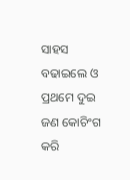ସାହସ ବଢାଇଲେ ଓ ପ୍ରଥମେ ଦୁଇ ଜଣ କୋଚିଂଗ କରି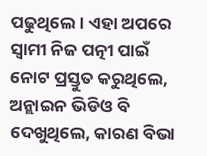ପଢୁଥିଲେ । ଏହା ଅପରେ ସ୍ଵାମୀ ନିଜ ପତ୍ନୀ ପାଇଁ ନୋଟ ପ୍ରସ୍ତୁତ କରୁଥିଲେ, ଅନ୍ଲାଇନ ଭିଡିଓ ବି ଦେଖୁଥିଲେ, କାରଣ ବିଭା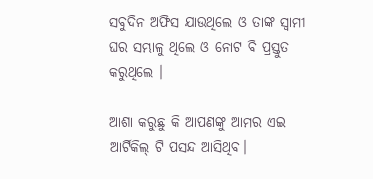ସବୁଦିନ ଅଫିସ ଯାଉଥିଲେ ଓ ତାଙ୍କ ସ୍ଵାମୀ ଘର ସମ୍ଭାଳୁ ଥିଲେ ଓ ନୋଟ ବି ପ୍ରସ୍ତୁତ କରୁଥିଲେ ।

ଆଶା କରୁଛୁ କି ଆପଣଙ୍କୁ ଆମର ଏଇ ଆର୍ଟିକିଲ୍ ଟି ପସନ୍ଦ ଆସିଥିବ।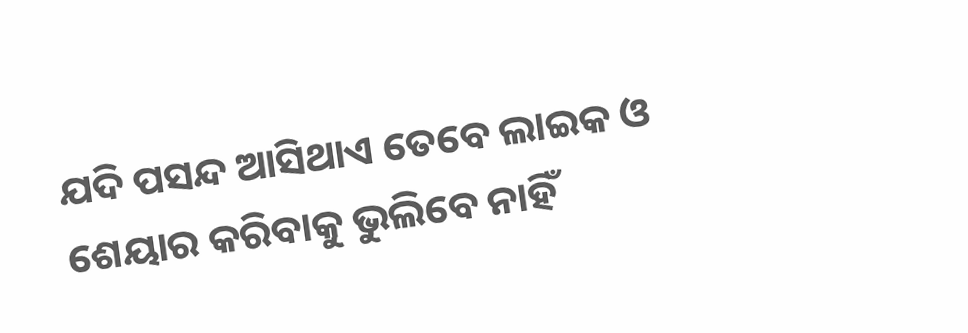ଯଦି ପସନ୍ଦ ଆସିଥାଏ ତେବେ ଲାଇକ ଓ ଶେୟାର କରିବାକୁ ଭୁଲିବେ ନାହିଁ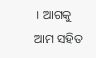। ଆଗକୁ ଆମ ସହିତ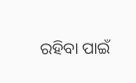ରହିବା ପାଇଁ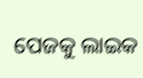ପେଜକୁ ଲାଇକ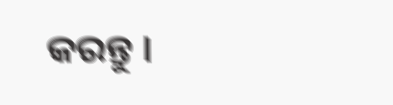କରନ୍ତୁ ।